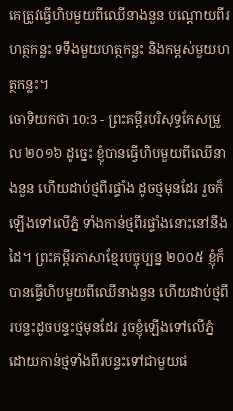គេត្រូវធ្វើហិបមួយពីឈើនាងនួន បណ្តោយពីរហត្ថកន្លះ ទទឹងមួយហត្ថកន្លះ និងកម្ពស់មួយហត្ថកន្លះ។
ចោទិយកថា 10:3 - ព្រះគម្ពីរបរិសុទ្ធកែសម្រួល ២០១៦ ដូច្នេះ ខ្ញុំបានធ្វើហិបមួយពីឈើនាងនួន ហើយដាប់ថ្មពីរផ្ទាំង ដូចថ្មមុនដែរ រួចក៏ឡើងទៅលើភ្នំ ទាំងកាន់ថ្មពីរផ្ទាំងនោះនៅនឹងដៃ។ ព្រះគម្ពីរភាសាខ្មែរបច្ចុប្បន្ន ២០០៥ ខ្ញុំក៏បានធ្វើហិបមួយពីឈើនាងនួន ហើយដាប់ថ្មពីរបន្ទះដូចបន្ទះថ្មមុនដែរ រួចខ្ញុំឡើងទៅលើភ្នំ ដោយកាន់ថ្មទាំងពីរបន្ទះទៅជាមួយផ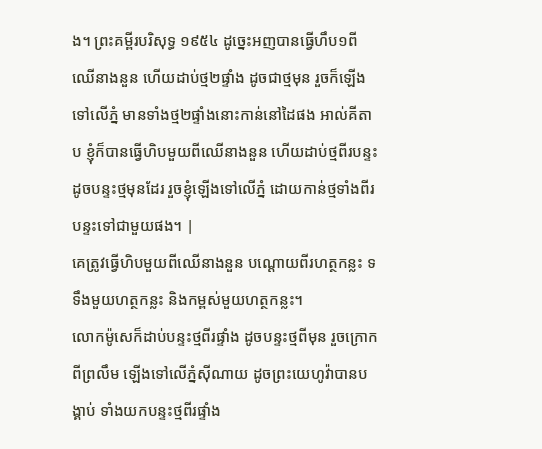ង។ ព្រះគម្ពីរបរិសុទ្ធ ១៩៥៤ ដូច្នេះអញបានធ្វើហឹប១ពីឈើនាងនួន ហើយដាប់ថ្ម២ផ្ទាំង ដូចជាថ្មមុន រួចក៏ឡើងទៅលើភ្នំ មានទាំងថ្ម២ផ្ទាំងនោះកាន់នៅដៃផង អាល់គីតាប ខ្ញុំក៏បានធ្វើហិបមួយពីឈើនាងនួន ហើយដាប់ថ្មពីរបន្ទះដូចបន្ទះថ្មមុនដែរ រួចខ្ញុំឡើងទៅលើភ្នំ ដោយកាន់ថ្មទាំងពីរបន្ទះទៅជាមួយផង។ |
គេត្រូវធ្វើហិបមួយពីឈើនាងនួន បណ្តោយពីរហត្ថកន្លះ ទទឹងមួយហត្ថកន្លះ និងកម្ពស់មួយហត្ថកន្លះ។
លោកម៉ូសេក៏ដាប់បន្ទះថ្មពីរផ្ទាំង ដូចបន្ទះថ្មពីមុន រួចក្រោកពីព្រលឹម ឡើងទៅលើភ្នំស៊ីណាយ ដូចព្រះយេហូវ៉ាបានបង្គាប់ ទាំងយកបន្ទះថ្មពីរផ្ទាំង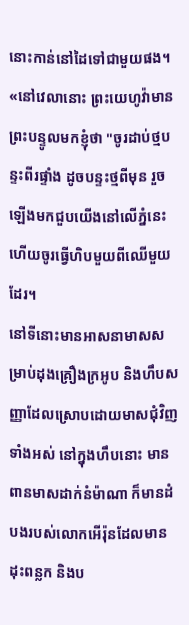នោះកាន់នៅដៃទៅជាមួយផង។
«នៅវេលានោះ ព្រះយេហូវ៉ាមានព្រះបន្ទូលមកខ្ញុំថា "ចូរដាប់ថ្មបន្ទះពីរផ្ទាំង ដូចបន្ទះថ្មពីមុន រួចឡើងមកជួបយើងនៅលើភ្នំនេះ ហើយចូរធ្វើហិបមួយពីឈើមួយដែរ។
នៅទីនោះមានអាសនាមាសសម្រាប់ដុងគ្រឿងក្រអូប និងហឹបសញ្ញាដែលស្រោបដោយមាសជុំវិញទាំងអស់ នៅក្នុងហឹបនោះ មានពានមាសដាក់នំម៉ាណា ក៏មានដំបងរបស់លោកអើរ៉ុនដែលមានដុះពន្លក និងប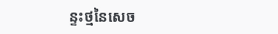ន្ទះថ្មនៃសេច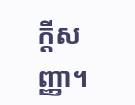ក្ដីសញ្ញា។